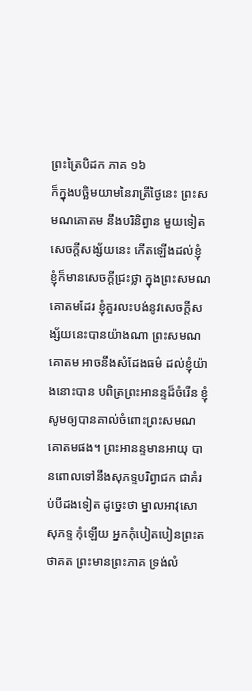ព្រះត្រៃបិដក ភាគ ១៦
ក៏ក្នុងបច្ឆិមយាមនៃរាត្រីថ្ងៃនេះ ព្រះសមណគោតម នឹងបរិនិព្វាន មួយទៀត សេចក្តីសង្ស័យនេះ កើតឡើងដល់ខ្ញុំ ខ្ញុំក៏មានសេចក្តីជ្រះថ្លា ក្នុងព្រះសមណគោតមដែរ ខ្ញុំគួរលះបង់នូវសេចក្តីសង្ស័យនេះបានយ៉ាងណា ព្រះសមណគោតម អាចនឹងសំដែងធម៌ ដល់ខ្ញុំយ៉ាងនោះបាន បពិត្រព្រះអានន្ទដ៏ចំរើន ខ្ញុំសូមឲ្យបានគាល់ចំពោះព្រះសមណគោតមផង។ ព្រះអានន្ទមានអាយុ បានពោលទៅនឹងសុភទ្ទបរិព្វាជក ជាគំរប់បីដងទៀត ដូច្នេះថា ម្នាលអាវុសោសុភទ្ទ កុំឡើយ អ្នកកុំបៀតបៀនព្រះតថាគត ព្រះមានព្រះភាគ ទ្រង់លំ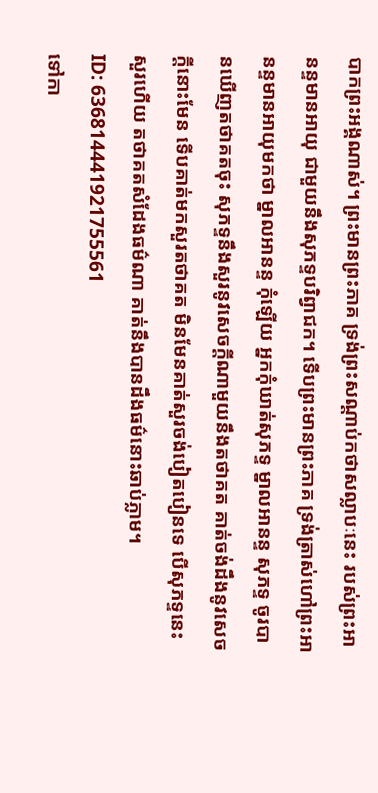បាកព្រះអង្គណាស់។ ព្រះមានព្រះភាគ ទ្រង់ព្រះសណ្តាប់កថាសល្លាបៈនេះ របស់ព្រះអានន្ទមានអាយុ ជាមួយនឹងសុភទ្ទបរិព្វាជក។ ទើបព្រះមានព្រះភាគ ទ្រង់ត្រាស់ហៅព្រះអានន្ទមានអាយុមកថា ម្នាលអានន្ទ កុំឡើយ អ្នកកុំឃាត់សុភទ្ទ ម្នាលអានន្ទ សុភទ្ទ ចូរបានឃើញតថាគតចុះ សុភទ្ទនឹងសួរនូវសេចក្តីណាមួយនឹងតថាគត គាត់ចង់ដឹងនូវសេចក្តីនោះមែន ទើបគាត់មកសួរតថាគត មិនមែនគាត់សួរចង់បៀតបៀនទេ បើសុភទ្ទនេះសួរហើយ តថាគតសំដែងធម៌ណា គាត់នឹងបានដឹងធម៌នោះឆាប់ភ្លាម។
ID: 636814441921755561
ទៅកា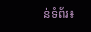ន់ទំព័រ៖